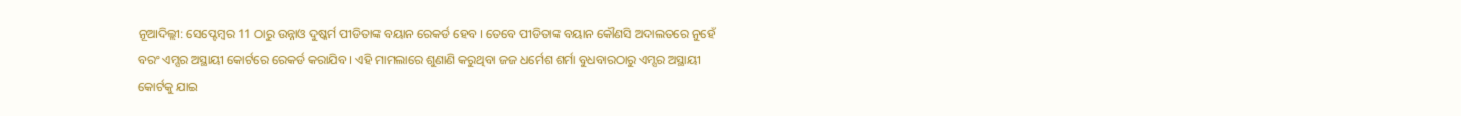ନୂଆଦିଲ୍ଲୀ: ସେପ୍ଟେମ୍ବର 11 ଠାରୁ ଉନ୍ନାଓ ଦୁଷ୍କର୍ମ ପୀଡିତାଙ୍କ ବୟାନ ରେକର୍ଡ ହେବ । ତେବେ ପୀଡିତାଙ୍କ ବୟାନ କୌଣସି ଅଦାଲତରେ ନୁହେଁ ବରଂ ଏମ୍ସର ଅସ୍ଥାୟୀ କୋର୍ଟରେ ରେକର୍ଡ କରାଯିବ । ଏହି ମାମଲାରେ ଶୁଣାଣି କରୁଥିବା ଜଜ ଧର୍ମେଶ ଶର୍ମା ବୁଧବାରଠାରୁ ଏମ୍ସର ଅସ୍ଥାୟୀ କୋର୍ଟକୁ ଯାଇ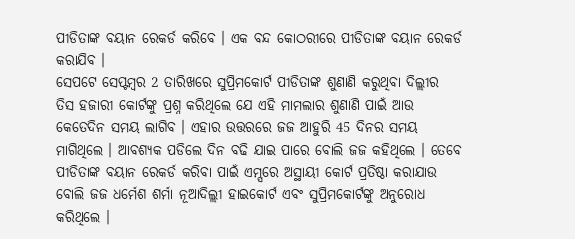ପୀଡିତାଙ୍କ ବୟାନ ରେକର୍ଡ କରିବେ । ଏକ ବନ୍ଦ କୋଠରୀରେ ପୀଡିତାଙ୍କ ବୟାନ ରେକର୍ଡ କରାଯିବ ।
ସେପଟେ ସେପ୍ଟମ୍ବର 2 ତାରିଖରେ ସୁପ୍ରିମକୋର୍ଟ ପୀଡିତାଙ୍କ ଶୁଣାଣି କରୁଥିବା ଦିଲ୍ଲୀର ତିସ ହଜାରୀ କୋର୍ଟଙ୍କୁ ପ୍ରଶ୍ନ କରିଥିଲେ ଯେ ଏହି ମାମଲାର ଶୁଣାଣି ପାଇଁ ଆଉ କେତେଦିନ ସମୟ ଲାଗିବ । ଏହାର ଉତ୍ତରରେ ଜଜ ଆହୁରି 45 ଦିନର ସମୟ ମାଗିଥିଲେ । ଆବଶ୍ୟକ ପଡିଲେ ଦିନ ବଢି ଯାଇ ପାରେ ବୋଲି ଜଜ କହିଥିଲେ । ତେବେ ପୀଡିତାଙ୍କ ବୟାନ ରେକର୍ଡ କରିବା ପାଇଁ ଏମ୍ସରେ ଅସ୍ଥାୟୀ କୋର୍ଟ ପ୍ରତିଷ୍ଠା କରାଯାଉ ବୋଲି ଜଜ ଧର୍ମେଶ ଶର୍ମା ନୂଆଦିଲ୍ଲୀ ହାଇକୋର୍ଟ ଏବଂ ସୁପ୍ରିମକୋର୍ଟଙ୍କୁ ଅନୁରୋଧ କରିଥିଲେ ।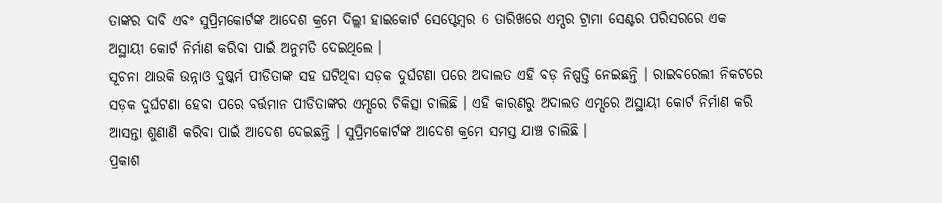ତାଙ୍କର ଦାବି ଏବଂ ସୁପ୍ରିମକୋର୍ଟଙ୍କ ଆଦେଶ କ୍ରମେ ଦିଲ୍ଲୀ ହାଇକୋର୍ଟ ସେପ୍ଟେମ୍ବର 6 ତାରିଖରେ ଏମ୍ସର ଟ୍ରାମା ସେଣ୍ଟର ପରିସରରେ ଏକ ଅସ୍ଥାୟୀ କୋର୍ଟ ନିର୍ମାଣ କରିବା ପାଇଁ ଅନୁମତି ଦେଇଥିଲେ ।
ସୂଚନା ଥାଉକି ଉନ୍ନାଓ ଦୁଷ୍କର୍ମ ପୀଡିତାଙ୍କ ସହ ଘଟିଥିବା ସଡ଼କ ଦୁର୍ଘଟଣା ପରେ ଅଦାଲତ ଏହି ବଡ଼ ନିଷ୍ପତ୍ତି ନେଇଛନ୍ତି । ରାଇବରେଲୀ ନିକଟରେ ସଡ଼କ ଦୁର୍ଘଟଣା ହେବା ପରେ ବର୍ତ୍ତମାନ ପୀଡିତାଙ୍କର ଏମ୍ସରେ ଚିକିତ୍ସା ଚାଲିଛି । ଏହି କାରଣରୁ ଅଦାଲତ ଏମ୍ସରେ ଅସ୍ଥାୟୀ କୋର୍ଟ ନିର୍ମାଣ କରି ଆସନ୍ତା ଶୁଣାଣି କରିବା ପାଇଁ ଆଦେଶ ଦେଇଛନ୍ତି । ସୁପ୍ରିମକୋର୍ଟଙ୍କ ଆଦେଶ କ୍ରମେ ସମସ୍ତ ଯାଞ୍ଚ ଚାଲିଛି ।
ପ୍ରକାଶ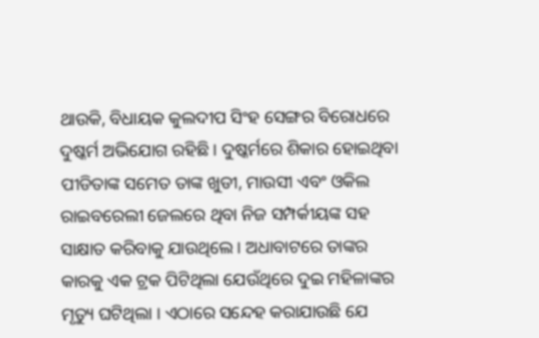ଥାଉକି, ବିଧାୟକ କୁଲଦୀପ ସିଂହ ସେଙ୍ଗର ବିରୋଧରେ ଦୁଷ୍କର୍ମ ଅଭିଯୋଗ ରହିଛି । ଦୁଷ୍କର୍ମରେ ଶିକାର ହୋଇଥିବା ପୀଡିତାଙ୍କ ସମେତ ତାଙ୍କ ଖୁଡୀ, ମାଉସୀ ଏବଂ ଓକିଲ ରାଇବରେଲୀ ଜେଲରେ ଥିବା ନିଜ ସମ୍ପର୍କୀୟଙ୍କ ସହ ସାକ୍ଷାତ କରିବାକୁ ଯାଉଥିଲେ । ଅଧାବାଟରେ ତାଙ୍କର କାରକୁ ଏକ ଟ୍ରକ ପିଟିଥିଲା ଯେଉଁଥିରେ ଦୁଇ ମହିଳାଙ୍କର ମୃତ୍ୟୁ ଘଟିଥିଲା । ଏଠାରେ ସନ୍ଦେହ କରାଯାଉଛି ଯେ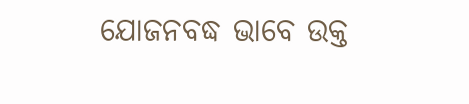ଯୋଜନବଦ୍ଧ ଭାବେ ଉକ୍ତ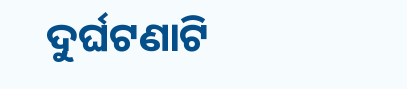ଦୁର୍ଘଟଣାଟି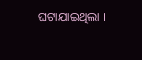ଘଟାଯାଇଥିଲା ।